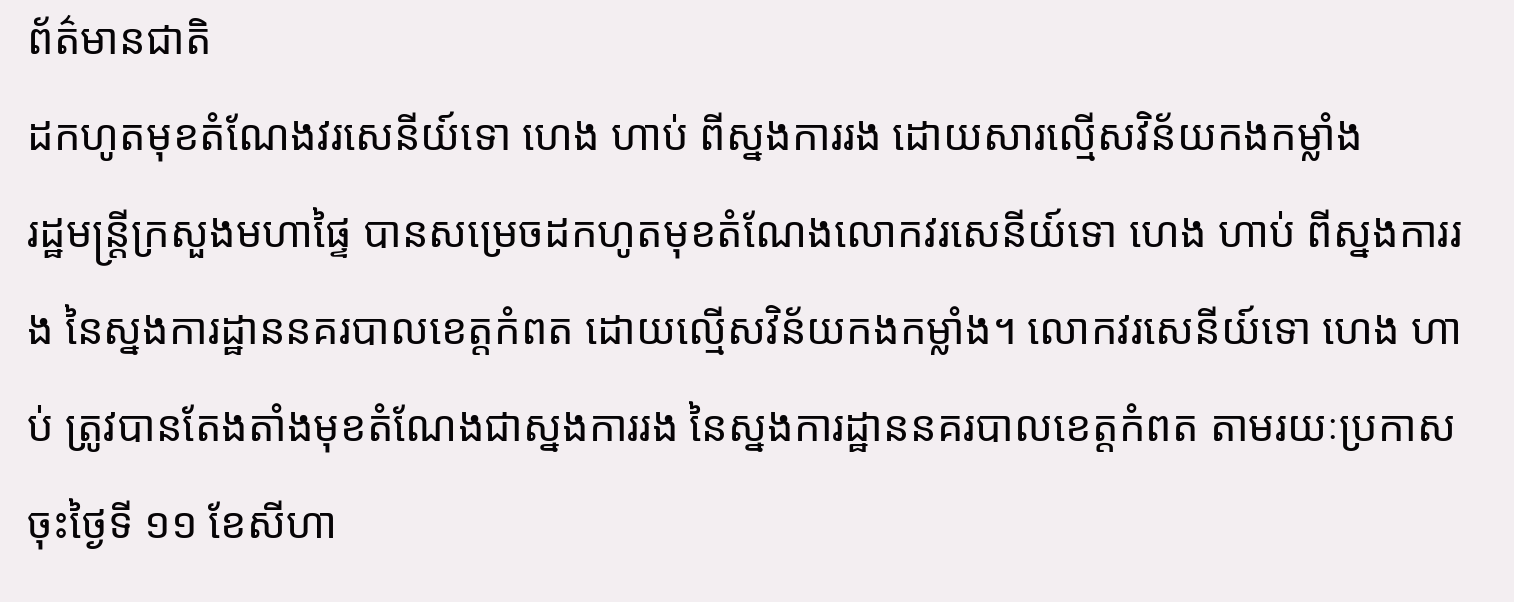ព័ត៌មានជាតិ
ដកហូតមុខតំណែងវរសេនីយ៍ទោ ហេង ហាប់ ពីស្នងការរង ដោយសារល្មើសវិន័យកងកម្លាំង
រដ្ឋមន្ត្រីក្រសួងមហាផ្ទៃ បានសម្រេចដកហូតមុខតំណែងលោកវរសេនីយ៍ទោ ហេង ហាប់ ពីស្នងការរង នៃស្នងការដ្ឋាននគរបាលខេត្តកំពត ដោយល្មើសវិន័យកងកម្លាំង។ លោកវរសេនីយ៍ទោ ហេង ហាប់ ត្រូវបានតែងតាំងមុខតំណែងជាស្នងការរង នៃស្នងការដ្ឋាននគរបាលខេត្តកំពត តាមរយៈប្រកាសចុះថ្ងៃទី ១១ ខែសីហា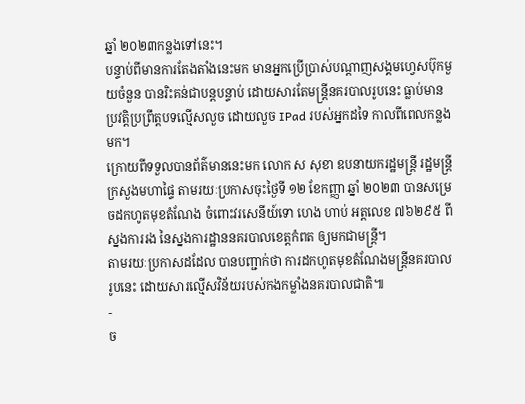ឆ្នាំ ២០២៣កន្លងទៅនេះ។
បន្ទាប់ពីមានការតែងតាំងនេះមក មានអ្នកប្រើប្រាស់បណ្ដាញសង្គមហ្វេសប៊ុកមួយចំនួន បានរិះគន់ជាបន្តបន្ទាប់ ដោយសារតែមន្ត្រីនគរបាលរូបនេះ ធ្លាប់មានប្រវត្តិប្រព្រឹត្តបទល្មើសលួច ដោយលួច IPad របស់អ្នកដទៃ កាលពីពេលកន្លងមក។
ក្រោយពីទទួលបានព័ត៌មាននេះមក លោក ស សុខា ឧបនាយករដ្ឋមន្ត្រី រដ្ឋមន្ត្រីក្រសួងមហាផ្ទៃ តាមរយៈប្រកាសចុះថ្ងៃទី ១២ ខែកញ្ញា ឆ្នាំ ២០២៣ បានសម្រេចដកហូតមុខតំណែង ចំពោះវរសេនីយ៍ទោ ហេង ហាប់ អត្តលេខ ៧៦២៩៥ ពីស្នងការរង នៃស្នងការដ្ឋាននគរបាលខេត្តកំពត ឲ្យមកជាមន្ត្រី។
តាមរយៈប្រកាសដដែល បានបញ្ជាក់ថា ការដកហូតមុខតំណែងមន្ត្រីនគរបាលរូបនេះ ដោយសារល្មើសវិន័យរបស់កងកម្លាំងនគរបាលជាតិ៕
-
ច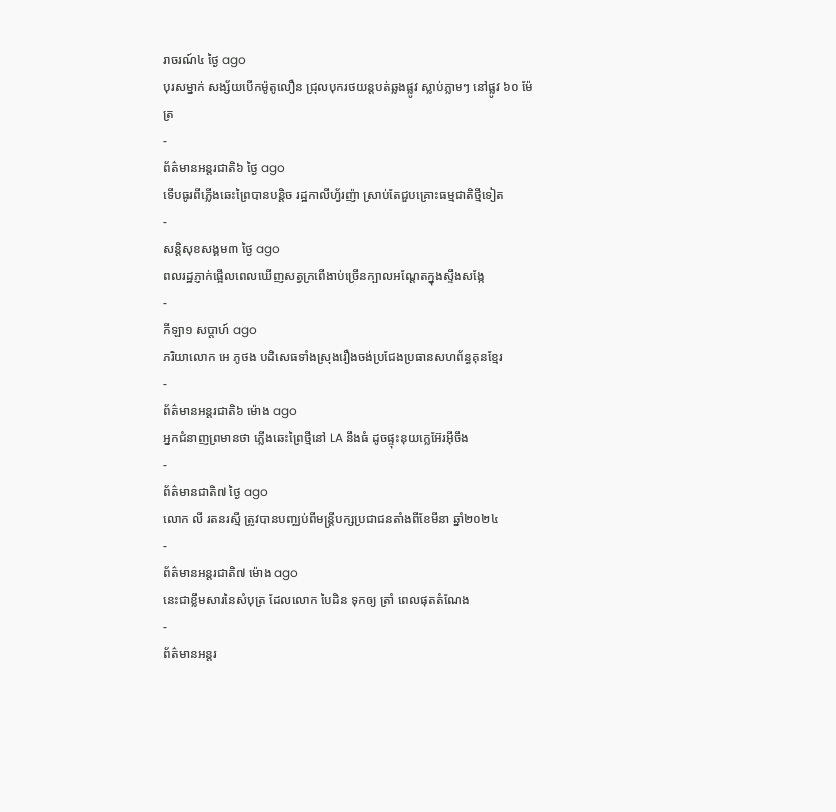រាចរណ៍៤ ថ្ងៃ ago
បុរសម្នាក់ សង្ស័យបើកម៉ូតូលឿន ជ្រុលបុករថយន្តបត់ឆ្លងផ្លូវ ស្លាប់ភ្លាមៗ នៅផ្លូវ ៦០ ម៉ែត្រ
-
ព័ត៌មានអន្ដរជាតិ៦ ថ្ងៃ ago
ទើបធូរពីភ្លើងឆេះព្រៃបានបន្តិច រដ្ឋកាលីហ្វ័រញ៉ា ស្រាប់តែជួបគ្រោះធម្មជាតិថ្មីទៀត
-
សន្តិសុខសង្គម៣ ថ្ងៃ ago
ពលរដ្ឋភ្ញាក់ផ្អើលពេលឃើញសត្វក្រពើងាប់ច្រើនក្បាលអណ្ដែតក្នុងស្ទឹងសង្កែ
-
កីឡា១ សប្តាហ៍ ago
ភរិយាលោក អេ ភូថង បដិសេធទាំងស្រុងរឿងចង់ប្រជែងប្រធានសហព័ន្ធគុនខ្មែរ
-
ព័ត៌មានអន្ដរជាតិ៦ ម៉ោង ago
អ្នកជំនាញព្រមានថា ភ្លើងឆេះព្រៃថ្មីនៅ LA នឹងធំ ដូចផ្ទុះនុយក្លេអ៊ែរអ៊ីចឹង
-
ព័ត៌មានជាតិ៧ ថ្ងៃ ago
លោក លី រតនរស្មី ត្រូវបានបញ្ឈប់ពីមន្ត្រីបក្សប្រជាជនតាំងពីខែមីនា ឆ្នាំ២០២៤
-
ព័ត៌មានអន្ដរជាតិ៧ ម៉ោង ago
នេះជាខ្លឹមសារនៃសំបុត្រ ដែលលោក បៃដិន ទុកឲ្យ ត្រាំ ពេលផុតតំណែង
-
ព័ត៌មានអន្ដរ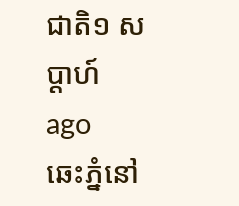ជាតិ១ សប្តាហ៍ ago
ឆេះភ្នំនៅ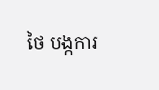ថៃ បង្កការ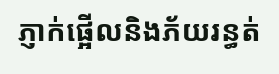ភ្ញាក់ផ្អើលនិងភ័យរន្ធត់